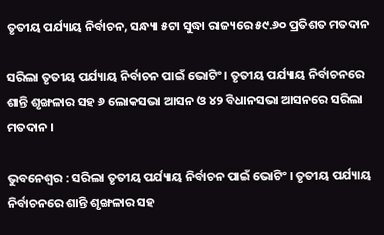ତୃତୀୟ ପର୍ଯ୍ୟାୟ ନିର୍ବାଚନ, ସନ୍ଧ୍ୟା ୫ଟା ସୁଦ୍ଧା ରାଜ୍ୟରେ ୫୯.୬୦ ପ୍ରତିଶତ ମତଦାନ

ସରିଲା ତୃତୀୟ ପର୍ଯ୍ୟାୟ ନିର୍ବାଚନ ପାଇଁ ଭୋଟିଂ । ତୃତୀୟ ପର୍ଯ୍ୟାୟ ନିର୍ବାଚନରେ ଶାନ୍ତି ଶୃଙ୍ଖଳାର ସହ ୬ ଲୋକସଭା ଆସନ ଓ ୪୨ ବିଧାନସଭା ଆସନରେ ସରିଲା ମତଦାନ ।

ଭୁବନେଶ୍ୱର : ସରିଲା ତୃତୀୟ ପର୍ଯ୍ୟାୟ ନିର୍ବାଚନ ପାଇଁ ଭୋଟିଂ । ତୃତୀୟ ପର୍ଯ୍ୟାୟ ନିର୍ବାଚନରେ ଶାନ୍ତି ଶୃଙ୍ଖଳାର ସହ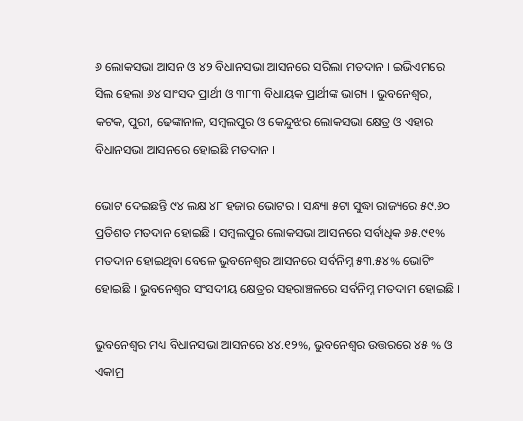୬ ଲୋକସଭା ଆସନ ଓ ୪୨ ବିଧାନସଭା ଆସନରେ ସରିଲା ମତଦାନ । ଇଭିଏମରେ ସିଲ ହେଲା ୬୪ ସାଂସଦ ପ୍ରାର୍ଥୀ ଓ ୩୮୩ ବିଧାୟକ ପ୍ରାର୍ଥୀଙ୍କ ଭାଗ୍ୟ । ଭୁବନେଶ୍ବର, କଟକ, ପୁରୀ, ଢେଙ୍କାନାଳ, ସମ୍ବଲପୁର ଓ କେନ୍ଦୁଝର ଲୋକସଭା କ୍ଷେତ୍ର ଓ ଏହାର ବିଧାନସଭା ଆସନରେ ହୋଇଛି ମତଦାନ ।

ଭୋଟ ଦେଇଛନ୍ତି ୯୪ ଲକ୍ଷ ୪୮ ହଜାର ଭୋଟର । ସନ୍ଧ୍ୟା ୫ଟା ସୁଦ୍ଧା ରାଜ୍ୟରେ ୫୯.୬୦ ପ୍ରତିଶତ ମତଦାନ ହୋଇଛି । ସମ୍ବଲପୁର ଲୋକସଭା ଆସନରେ ସର୍ବାଧିକ ୬୫.୯୧% ମତଦାନ ହୋଇଥିବା ବେଳେ ଭୁବନେଶ୍ବର ଆସନରେ ସର୍ବନିମ୍ନ ୫୩.୫୪% ଭୋଟିଂ ହୋଇଛି । ଭୁବନେଶ୍ବର ସଂସଦୀୟ କ୍ଷେତ୍ରର ସହରାଞ୍ଚଳରେ ସର୍ବନିମ୍ନ ମତଦାମ ହୋଇଛି ।

ଭୁବନେଶ୍ବର ମଧ୍ୟ ବିଧାନସଭା ଆସନରେ ୪୪.୧୨%, ଭୁବନେଶ୍ବର ଉତ୍ତରରେ ୪୫ % ଓ ଏକାମ୍ର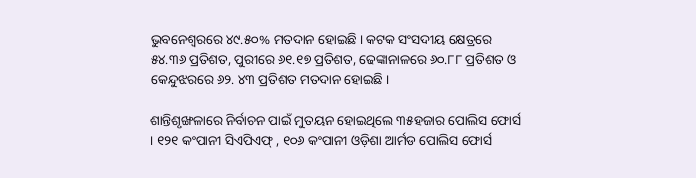ଭୁବନେଶ୍ବରରେ ୪୯.୫୦% ମତଦାନ ହୋଇଛି । କଟକ ସଂସଦୀୟ କ୍ଷେତ୍ରରେ ୫୪.୩୬ ପ୍ରତିଶତ, ପୁରୀରେ ୬୧.୧୭ ପ୍ରତିଶତ, ଢେଙ୍କାନାଳରେ ୬୦.୮୮ ପ୍ରତିଶତ ଓ କେନ୍ଦୁଝରରେ ୬୨. ୪୩ ପ୍ରତିଶତ ମତଦାନ ହୋଇଛି ।

ଶାନ୍ତିଶୃଙ୍ଖଳାରେ ନିର୍ବାଚନ ପାଇଁ ମୁତୟନ ହୋଇଥିଲେ ୩୫ହଜାର ପୋଲିସ ଫୋର୍ସ  । ୧୨୧ କଂପାନୀ ସିଏପିଏଫ୍ , ୧୦୬ କଂପାନୀ ଓଡ଼ିଶା ଆର୍ମଡ ପୋଲିସ ଫୋର୍ସ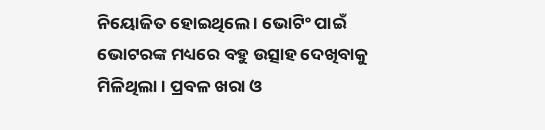ନିୟୋଜିତ ହୋଇଥିଲେ । ଭୋଟିଂ ପାଇଁ ଭୋଟରଙ୍କ ମଧ୍ୟରେ ବହୁ ଉତ୍ସାହ ଦେଖିବାକୁ ମିଳିଥିଲା । ପ୍ରବଳ ଖରା ଓ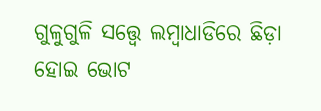ଗୁଳୁଗୁଳି ସତ୍ତ୍ବେ ଲମ୍ବାଧାଡିରେ ଛିଡ଼ା ହୋଇ ଭୋଟ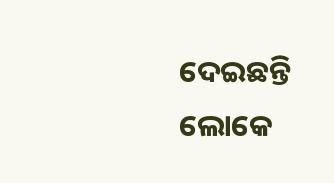ଦେଇଛନ୍ତି ଲୋକେ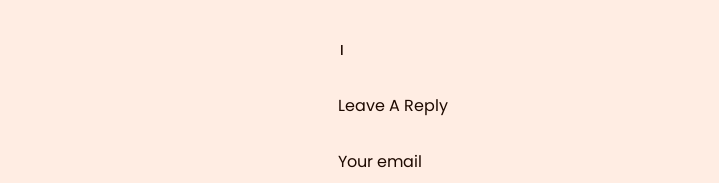।

Leave A Reply

Your email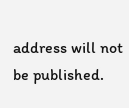address will not be published.